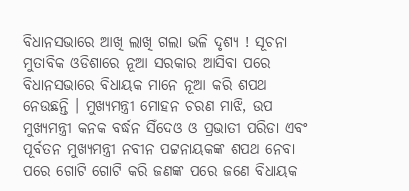ବିଧାନସଭାରେ ଆଖି ଲାଖି ଗଲା ଭଳି ଦୃଶ୍ୟ ! ସୂଚନା ମୁତାବିକ ଓଡିଶାରେ ନୂଆ ସରକାର ଆସିବା ପରେ ବିଧାନସଭାରେ ବିଧାୟକ ମାନେ ନୂଆ କରି ଶପଥ ନେଉଛନ୍ତି । ମୁଖ୍ୟମନ୍ତ୍ରୀ ମୋହନ ଚରଣ ମାଝି, ଉପ ମୁଖ୍ୟମନ୍ତ୍ରୀ କନକ ବର୍ଦ୍ଧନ ସିଁଦେଓ ଓ ପ୍ରଭାତୀ ପରିଡା ଏବଂ ପୂର୍ବତନ ମୁଖ୍ୟମନ୍ତ୍ରୀ ନବୀନ ପଟ୍ଟନାୟକଙ୍କ ଶପଥ ନେବା ପରେ ଗୋଟି ଗୋଟି କରି ଜଣଙ୍କ ପରେ ଜଣେ ବିଧାୟକ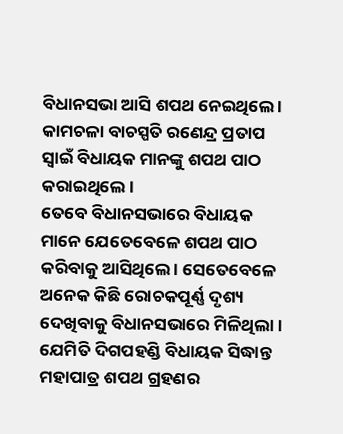ବିଧାନସଭା ଆସି ଶପଥ ନେଇଥିଲେ । କାମଚଳା ବାଚସ୍ପତି ରଣେନ୍ଦ୍ର ପ୍ରତାପ ସ୍ଵାଇଁ ବିଧାୟକ ମାନଙ୍କୁ ଶପଥ ପାଠ କରାଇଥିଲେ ।
ତେବେ ବିଧାନସଭାରେ ବିଧାୟକ ମାନେ ଯେତେବେଳେ ଶପଥ ପାଠ କରିବାକୁ ଆସିଥିଲେ । ସେତେବେଳେ ଅନେକ କିଛି ରୋଚକପୂର୍ଣ୍ଣ ଦୃଶ୍ୟ ଦେଖିବାକୁ ବିଧାନସଭାରେ ମିଳିଥିଲା । ଯେମିତି ଦିଗପହଣ୍ଡି ବିଧାୟକ ସିଦ୍ଧାନ୍ତ ମହାପାତ୍ର ଶପଥ ଗ୍ରହଣର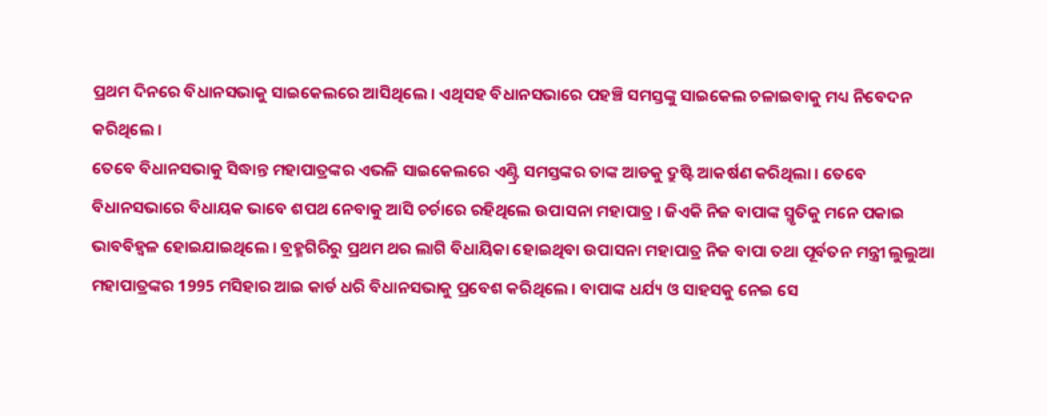ପ୍ରଥମ ଦିନରେ ବିଧାନସଭାକୁ ସାଇକେଲରେ ଆସିଥିଲେ । ଏଥିସହ ବିଧାନସଭାରେ ପହଞ୍ଚି ସମସ୍ତଙ୍କୁ ସାଇକେଲ ଚଳାଇବାକୁ ମଧ୍ୟ ନିବେଦନ କରିଥିଲେ ।
ତେବେ ବିଧାନସଭାକୁ ସିଦ୍ଧାନ୍ତ ମହାପାତ୍ରଙ୍କର ଏଭଳି ସାଇକେଲରେ ଏଣ୍ଟ୍ରି ସମସ୍ତଙ୍କର ତାଙ୍କ ଆଡକୁ ଦ୍ରୁଷ୍ଟି ଆକର୍ଷଣ କରିଥିଲା । ତେବେ ବିଧାନସଭାରେ ବିଧାୟକ ଭାବେ ଶପଥ ନେବାକୁ ଆସି ଚର୍ଚାରେ ରହିଥିଲେ ଉପାସନା ମହାପାତ୍ର । ଜିଏକି ନିଜ ବାପାଙ୍କ ସ୍ମୃତିକୁ ମନେ ପକାଇ ଭାବବିହ୍ଵଳ ହୋଇଯାଇଥିଲେ । ବ୍ରହ୍ମଗିରିରୁ ପ୍ରଥମ ଥର ଲାଗି ବିଧାୟିକା ହୋଇଥିବା ଉପାସନା ମହାପାତ୍ର ନିଜ ବାପା ତଥା ପୂର୍ବତନ ମନ୍ତ୍ରୀ ଲୁଲୁଆ ମହାପାତ୍ରଙ୍କର 1995 ମସିହାର ଆଇ କାର୍ଡ ଧରି ବିଧାନସଭାକୁ ପ୍ରବେଶ କରିଥିଲେ । ବାପାଙ୍କ ଧର୍ଯ୍ୟ ଓ ସାହସକୁ ନେଇ ସେ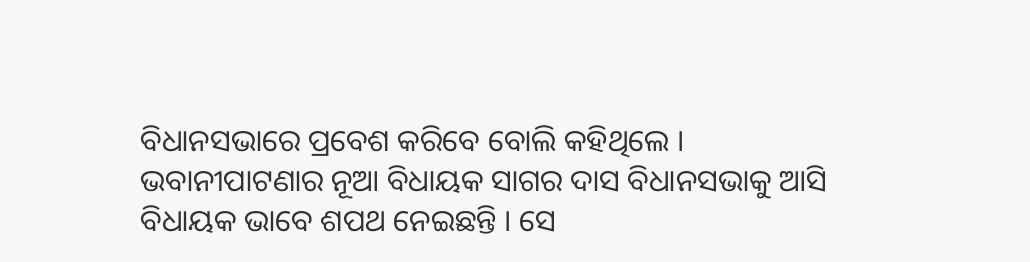ବିଧାନସଭାରେ ପ୍ରବେଶ କରିବେ ବୋଲି କହିଥିଲେ ।
ଭବାନୀପାଟଣାର ନୂଆ ବିଧାୟକ ସାଗର ଦାସ ବିଧାନସଭାକୁ ଆସି ବିଧାୟକ ଭାବେ ଶପଥ ନେଇଛନ୍ତି । ସେ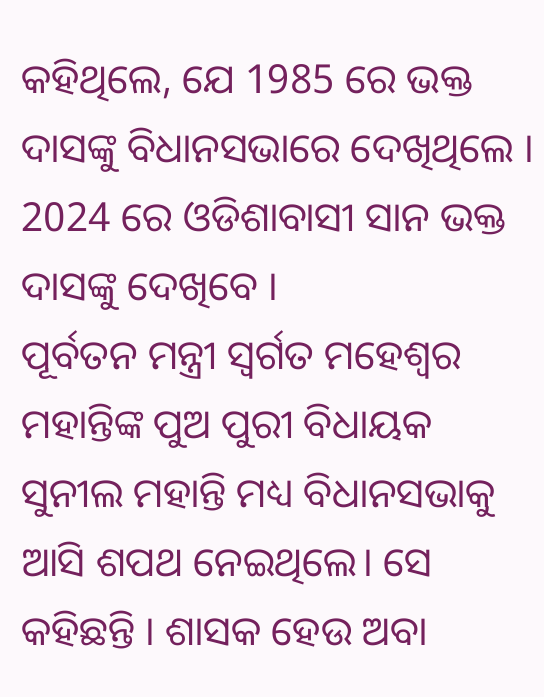କହିଥିଲେ, ଯେ 1985 ରେ ଭକ୍ତ ଦାସଙ୍କୁ ବିଧାନସଭାରେ ଦେଖିଥିଲେ । 2024 ରେ ଓଡିଶାବାସୀ ସାନ ଭକ୍ତ ଦାସଙ୍କୁ ଦେଖିବେ ।
ପୂର୍ବତନ ମନ୍ତ୍ରୀ ସ୍ଵର୍ଗତ ମହେଶ୍ଵର ମହାନ୍ତିଙ୍କ ପୁଅ ପୁରୀ ବିଧାୟକ ସୁନୀଲ ମହାନ୍ତି ମଧ୍ୟ ବିଧାନସଭାକୁ ଆସି ଶପଥ ନେଇଥିଲେ। ସେ କହିଛନ୍ତି । ଶାସକ ହେଉ ଅବା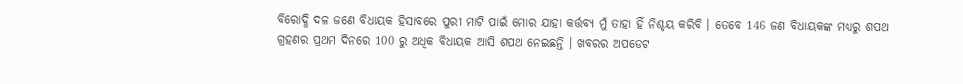ବିରୋଦ୍ଧି ଦଳ ଜଣେ ବିଧାୟକ ହିସାବରେ ପୁରୀ ମାଟି ପାଇଁ ମୋର ଯାହା କର୍ତ୍ତବ୍ୟ ମୁଁ ତାହା ହିଁ ନିଶ୍ଚୟ କରିବି । ତେବେ 146 ଜଣ ବିଧାୟକଙ୍କ ମଧ୍ୟରୁ ଶପଥ ଗ୍ରହଣର ପ୍ରଥମ ଦିନରେ 100 ରୁ ଅଧିକ ବିଧାୟକ ଆସି ଶପଥ ନେଇଛନ୍ତି । ଖବରର ଅପଡେଟ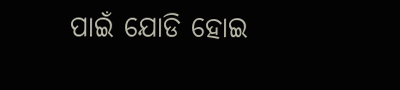ପାଇଁ ଯୋଡି ହୋଇ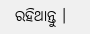ରହିଥାନ୍ତୁ ।